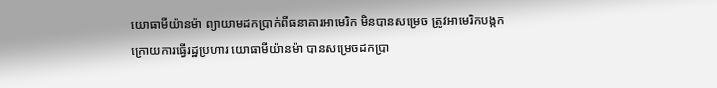យោធាមីយ៉ានម៉ា ព្យាយាមដកប្រាក់ពីធនាគារអាមេរិក មិនបានសម្រេច ត្រូវអាមេរិកបង្កក
ក្រោយការធ្វើរដ្ឋប្រហារ យោធាមីយ៉ានម៉ា បានសម្រេចដកប្រា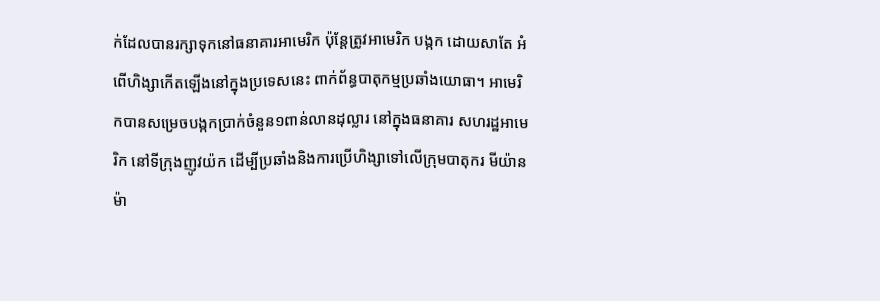ក់ដែលបានរក្សាទុកនៅធនាគារអាមេរិក ប៉ុន្តែត្រូវអាមេរិក បង្កក ដោយសាតែ អំពើហិង្សាកើតឡើងនៅក្នុងប្រទេសនេះ ពាក់ព័ន្ធបាតុកម្មប្រឆាំងយោធា។ អាមេរិកបានសម្រេចបង្កកប្រាក់ចំនួន១ពាន់លានដុល្លារ នៅក្នុងធនាគារ សហរដ្ឋអាមេរិក នៅទីក្រុងញូវយ៉ក ដើម្បីប្រឆាំងនិងការប្រើហិង្សាទៅលើក្រុមបាតុករ មីយ៉ានម៉ា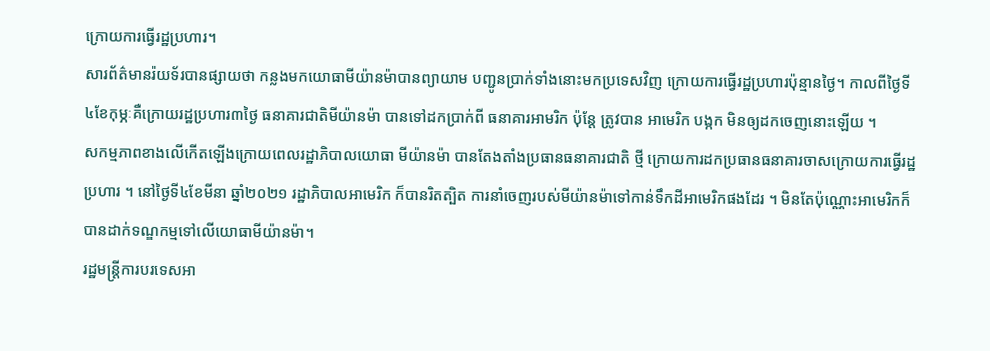ក្រោយការធ្វើរដ្ឋប្រហារ។
សារព័ត៌មានរ៉យទ័របានផ្សាយថា កន្លងមកយោធាមីយ៉ានម៉ាបានព្យាយាម បញ្ជូនប្រាក់ទាំងនោះមកប្រទេសវិញ ក្រោយការធ្វើរដ្ឋប្រហារប៉ុន្មានថ្ងៃ។ កាលពីថ្ងៃទី ៤ខែកុម្ភៈគឺក្រោយរដ្ឋប្រហារ៣ថ្ងៃ ធនាគារជាតិមីយ៉ានម៉ា បានទៅដកប្រាក់ពី ធនាគារអាមរិក ប៉ុន្តែ ត្រូវបាន អាមេរិក បង្កក មិនឲ្យដកចេញនោះឡើយ ។
សកម្មភាពខាងលើកើតឡើងក្រោយពេលរដ្ឋាភិបាលយោធា មីយ៉ានម៉ា បានតែងតាំងប្រធានធនាគារជាតិ ថ្មី ក្រោយការដកប្រធានធនាគារចាសក្រោយការធ្វើរដ្ឋប្រហារ ។ នៅថ្ងៃទី៤ខែមីនា ឆ្នាំ២០២១ រដ្ឋាភិបាលអាមេរិក ក៏បានរិតត្បិត ការនាំចេញរបស់មីយ៉ានម៉ាទៅកាន់ទឹកដីអាមេរិកផងដែរ ។ មិនតែប៉ុណ្ណោះអាមេរិកក៏បានដាក់ទណ្ឌកម្មទៅលើយោធាមីយ៉ានម៉ា។
រដ្ឋមន្ត្រីការបរទេសអា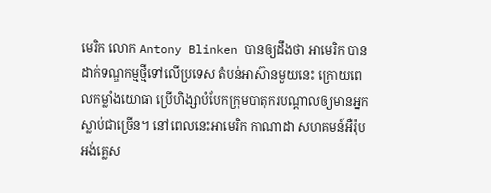មេរិក លោក Antony Blinken បានឲ្យដឹងថា អាមេរិក បានដាក់ទណ្ឌកម្មថ្មីទៅលើប្រទេស តំបន់អាស៊ានមួយនេះ ក្រោយពេលកម្លាំងយោធា ប្រើហិង្សាបំបែកក្រុមបាតុករបណ្តាលឲ្យមានអ្នកស្លាប់ជាច្រើន។ នៅពេលនេះអាមេរិក កាណាដា សហគមន៍អឺរ៉ុប អង់គ្លេស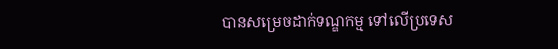បានសម្រេចដាក់ទណ្ឌកម្ម ទៅលើប្រទេស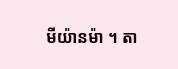មីយ៉ានម៉ា ។ តា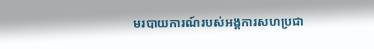មរបាយការណ៍របស់អង្គការសហប្រជា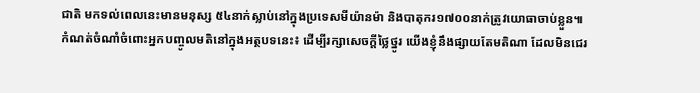ជាតិ មកទល់ពេលនេះមានមនុស្ស ៥៤នាក់ស្លាប់នៅក្នុងប្រទេសមីយ៉ានម៉ា និងបាតុករ១៧០០នាក់ត្រូវយោធាចាប់ខ្លួន៕
កំណត់ចំណាំចំពោះអ្នកបញ្ចូលមតិនៅក្នុងអត្ថបទនេះ៖ ដើម្បីរក្សាសេចក្ដីថ្លៃថ្នូរ យើងខ្ញុំនឹងផ្សាយតែមតិណា ដែលមិនជេរ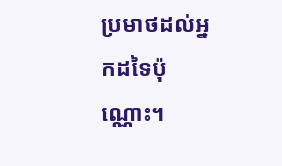ប្រមាថដល់អ្នកដទៃប៉ុណ្ណោះ។